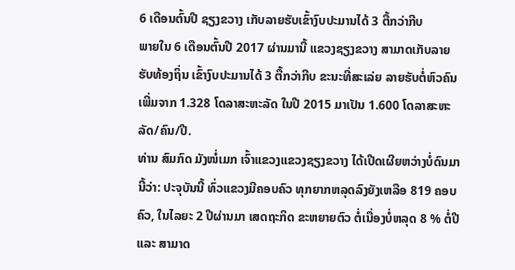6 ເດືອນຕົ້ນປີ ຊຽງຂວາງ ເກັບລາຍຮັບເຂົ້າງົບປະມານໄດ້ 3 ຕື້ກວ່າກີບ
ພາຍໃນ 6 ເດືອນຕົ້ນປີ 2017 ຜ່ານມານີ້ ແຂວງຊຽງຂວາງ ສາມາດເກັບລາຍຮັບທ້ອງຖິ່ນ ເຂົ້າງົບປະມານໄດ້ 3 ຕື້ກວ່າກີບ ຂະນະທີ່ສະເລ່ຍ ລາຍຮັບຕໍ່ຫົວຄົນ ເພີ່ມຈາກ 1.328 ໂດລາສະຫະລັດ ໃນປີ 2015 ມາເປັນ 1.600 ໂດລາສະຫະລັດ/ຄົນ/ປີ.
ທ່ານ ສົມກົດ ມັງໜໍ່ເມກ ເຈົ້າແຂວງແຂວງຊຽງຂວາງ ໄດ້ເປີດເຜີຍຫວ່າງບໍ່ດົນມານີ້ວ່າ: ປະຈຸບັນນີ້ ທົ່ວແຂວງມີຄອບຄົວ ທຸກຍາກຫລຸດລົງຍັງເຫລືອ 819 ຄອບຄົວ, ໃນໄລຍະ 2 ປີຜ່ານມາ ເສດຖະກິດ ຂະຫຍາຍຕົວ ຕໍ່ເນື່ອງບໍ່ຫລຸດ 8 % ຕໍ່ປີ ແລະ ສາມາດ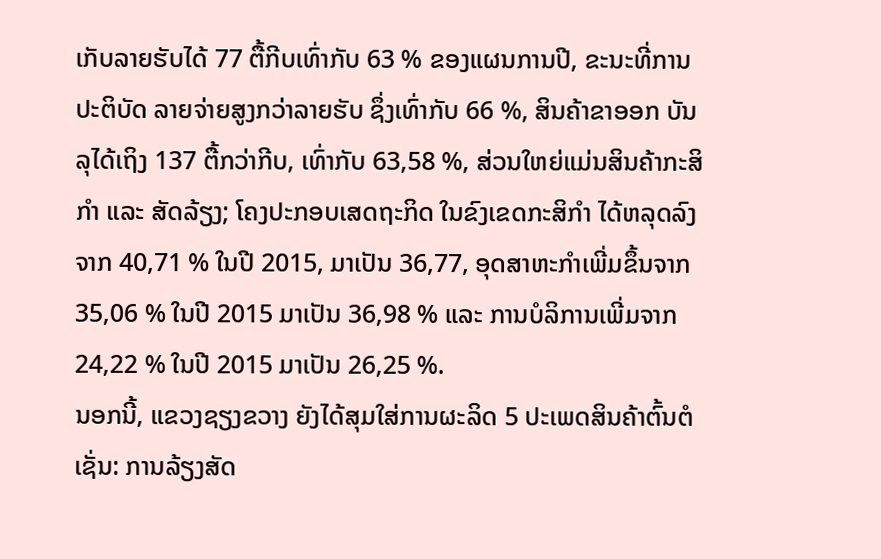ເກັບລາຍຮັບໄດ້ 77 ຕື້ກີບເທົ່າກັບ 63 % ຂອງແຜນການປີ, ຂະນະທີ່ການປະຕິບັດ ລາຍຈ່າຍສູງກວ່າລາຍຮັບ ຊຶ່ງເທົ່າກັບ 66 %, ສິນຄ້າຂາອອກ ບັນລຸໄດ້ເຖິງ 137 ຕື້ກວ່າກີບ, ເທົ່າກັບ 63,58 %, ສ່ວນໃຫຍ່ແມ່ນສິນຄ້າກະສິກໍາ ແລະ ສັດລ້ຽງ; ໂຄງປະກອບເສດຖະກິດ ໃນຂົງເຂດກະສິກຳ ໄດ້ຫລຸດລົງຈາກ 40,71 % ໃນປີ 2015, ມາເປັນ 36,77, ອຸດສາຫະກຳເພີ່ມຂຶ້ນຈາກ 35,06 % ໃນປີ 2015 ມາເປັນ 36,98 % ແລະ ການບໍລິການເພີ່ມຈາກ 24,22 % ໃນປີ 2015 ມາເປັນ 26,25 %.
ນອກນີ້, ແຂວງຊຽງຂວາງ ຍັງໄດ້ສຸມໃສ່ການຜະລິດ 5 ປະເພດສິນຄ້າຕົ້ນຕໍເຊັ່ນ: ການລ້ຽງສັດ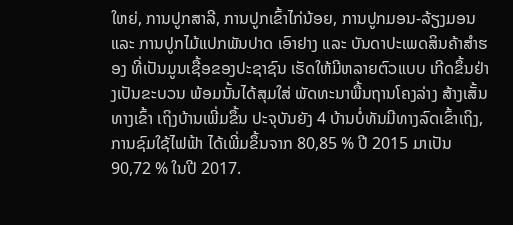ໃຫຍ່, ການປູກສາລີ, ການປູກເຂົ້າໄກ່ນ້ອຍ, ການປູກມອນ-ລ້ຽງມອນ ແລະ ການປູກໄມ້ແປກພັນປາດ ເອົາຢາງ ແລະ ບັນດາປະເພດສິນຄ້າສຳຮອງ ທີ່ເປັນມູນເຊື້ອຂອງປະຊາຊົນ ເຮັດໃຫ້ມີຫລາຍຕົວແບບ ເກີດຂຶ້ນຢ່າງເປັນຂະບວນ ພ້ອມນັ້ນໄດ້ສຸມໃສ່ ພັດທະນາພື້ນຖານໂຄງລ່າງ ສ້າງເສັ້ນທາງເຂົ້າ ເຖິງບ້ານເພີ່ມຂຶ້ນ ປະຈຸບັນຍັງ 4 ບ້ານບໍ່ທັນມີທາງລົດເຂົ້າເຖິງ, ການຊົມໃຊ້ໄຟຟ້າ ໄດ້ເພີ່ມຂຶ້ນຈາກ 80,85 % ປີ 2015 ມາເປັນ 90,72 % ໃນປີ 2017.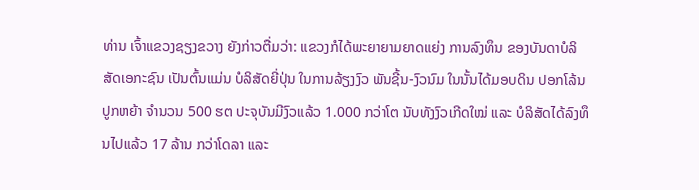ທ່ານ ເຈົ້າແຂວງຊຽງຂວາງ ຍັງກ່າວຕື່ມວ່າ: ແຂວງກໍໄດ້ພະຍາຍາມຍາດແຍ່ງ ການລົງທຶນ ຂອງບັນດາບໍລິສັດເອກະຊົນ ເປັນຕົ້ນແມ່ນ ບໍລິສັດຍີ່ປຸ່ນ ໃນການລ້ຽງງົວ ພັນຊີ້ນ-ງົວນົມ ໃນນັ້ນໄດ້ມອບດິນ ປອກໂລ້ນປູກຫຍ້າ ຈຳນວນ 500 ຮຕ ປະຈຸບັນມີງົວແລ້ວ 1.000 ກວ່າໂຕ ນັບທັງງົວເກີດໃໝ່ ແລະ ບໍລິສັດໄດ້ລົງທຶນໄປແລ້ວ 17 ລ້ານ ກວ່າໂດລາ ແລະ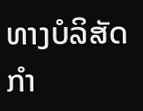ທາງບໍລິສັດກໍາ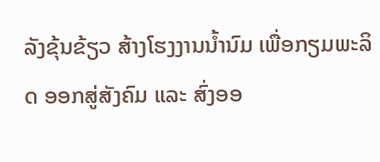ລັງຂຸ້ນຂ້ຽວ ສ້າງໂຮງງານນ້ຳນົມ ເພື່ອກຽມພະລິດ ອອກສູ່ສັງຄົມ ແລະ ສົ່ງອອ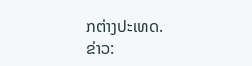ກຕ່າງປະເທດ.
ຂ່າວ: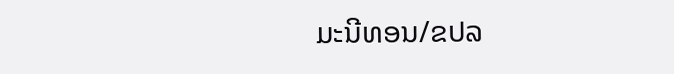ມະນີທອນ/ຂປລ